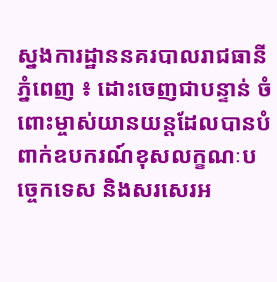ស្នងការដ្ឋាននគរបាលរាជធានីភ្នំពេញ ៖ ដោះចេញជាបន្ទាន់ ចំពោះម្ចាស់យានយន្តដែលបានបំពាក់ឧបករណ៍ខុសលក្ខណៈបច្ចេកទេស និងសរសេរអ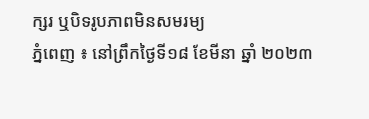ក្សរ ឬបិទរូបភាពមិនសមរម្យ
ភ្នំពេញ ៖ នៅព្រឹកថ្ងៃទី១៨ ខែមីនា ឆ្នាំ ២០២៣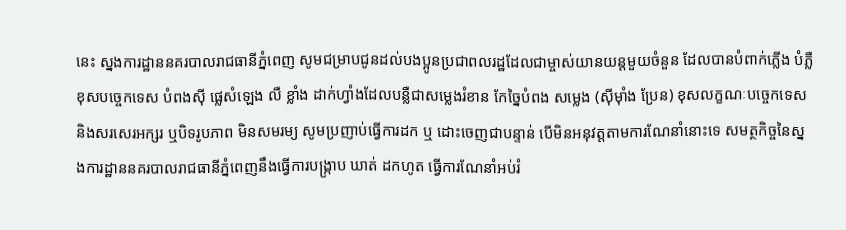នេះ ស្នងការដ្ឋាននគរបាលរាជធានីភ្នំពេញ សូមជម្រាបជូនដល់បងប្អូនប្រជាពលរដ្ឋដែលជាម្ចាស់យានយន្តមួយចំនួន ដែលបានបំពាក់ភ្លើង បំភ្លឺខុសបច្ចេកទេស បំពងស៊ី ផ្លេសំឡេង លឺ ខ្លាំង ដាក់ហ្វាំងដែលបន្លឺជាសម្លេងរំខាន កែច្នៃបំពង សម្លេង (ស៊ីម៉ាំង ប្រែន) ខុសលក្ខណៈបច្ចេកទេស និងសរសេរអក្សរ ឬបិទរូបភាព មិនសមរម្យ សូមប្រញាប់ធ្វើការដក ឬ ដោះចេញជាបន្ទាន់ បេីមិនអនុវត្តតាមការណែនាំនោះទេ សមត្ថកិច្ចនៃស្នងការដ្ឋាននគរបាលរាជធានីភ្នំពេញនឹងធ្វើការបង្ក្រាប ឃាត់ ដកហូត ធ្វេីការណែនាំអប់រំ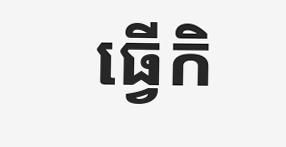ធ្វេីកិ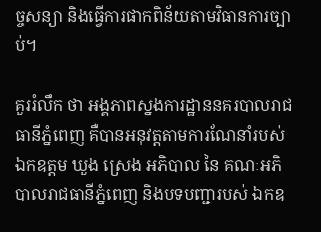ច្ចសន្យា និងធ្វេីការផាកពិន័យតាមវិធានការច្បាប់។

គួររំលឹក ថា អង្គភាពស្នងការដ្ឋាននគរបាលរាជធានីភ្នំពេញ គឺបានអនុវត្តតាមការណែនាំរបស់ ឯកឧត្តម ឃួង ស្រេង អភិបាល នៃ គណៈអភិបាលរាជធានីភ្នំពេញ និងបទបញ្ជារបស់ ឯកឧ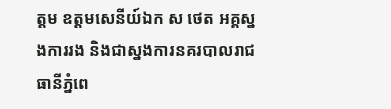ត្តម ឧត្តមសេនីយ៍ឯក ស ថេត អគ្គស្នងការរង និងជាស្នងការនគរបាលរាជធានីភ្នំពេ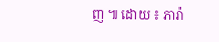ញ ៕ ដោយ ៖ ភារ៉ា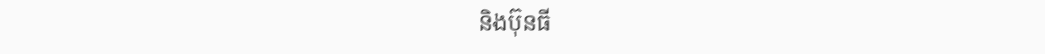និងប៊ុនធី